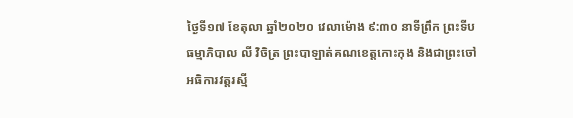ថ្ងៃទី១៧ ខែតុលា ឆ្នាំ២០២០ វេលាម៉ោង ៩:៣០ នាទីព្រឹក ព្រះទីបធម្មាភិបាល លី វិចិត្រ ព្រះបាឡាត់គណខេត្តកោះកុង និងជាព្រះចៅអធិការវត្តរស្មី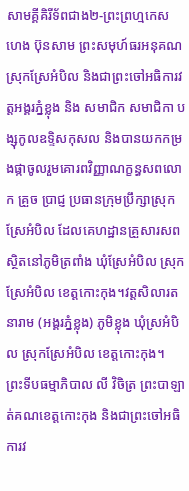សាមគ្គីគិរីទ័ពជាង២-ព្រះព្រហ្មកេស ហេង ប៊ុនសាម ព្រះសមុហ៍ធរអនុគណស្រុកស្រែអំបិល និងជាព្រះចៅអធិការវត្តអង្គរភ្នំខ្លុង និង សមាជិក សមាជិកា បង្សុកូលឧទ្ទិសកុសល និងបានយកកម្រងផ្កាចូលរួមគោរពវិញ្ញាណក្ខន្ធសពលោក គ្រួច ប្រាជ្ញ ប្រធានក្រុមប្រឹក្សាស្រុកស្រែអំបិល ដែលគេហដ្ឋានគ្រួសារសពស្ថិតនៅភូមិត្រពាំង ឃុំស្រែអំបិល ស្រុកស្រែអំបិល ខេត្តកោះកុង។វត្តសិលារតនារាម (អង្គរភ្នំខ្លុង) ភូមិខ្លុង ឃុំស្រអំបិល ស្រុកស្រែអំបិល ខេត្តកោះកុង។
ព្រះទីបធម្មាភិបាល លី វិចិត្រ ព្រះបាឡាត់គណខេត្តកោះកុង និងជាព្រះចៅអធិការវ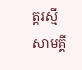ត្តរស្មីសាមគ្គី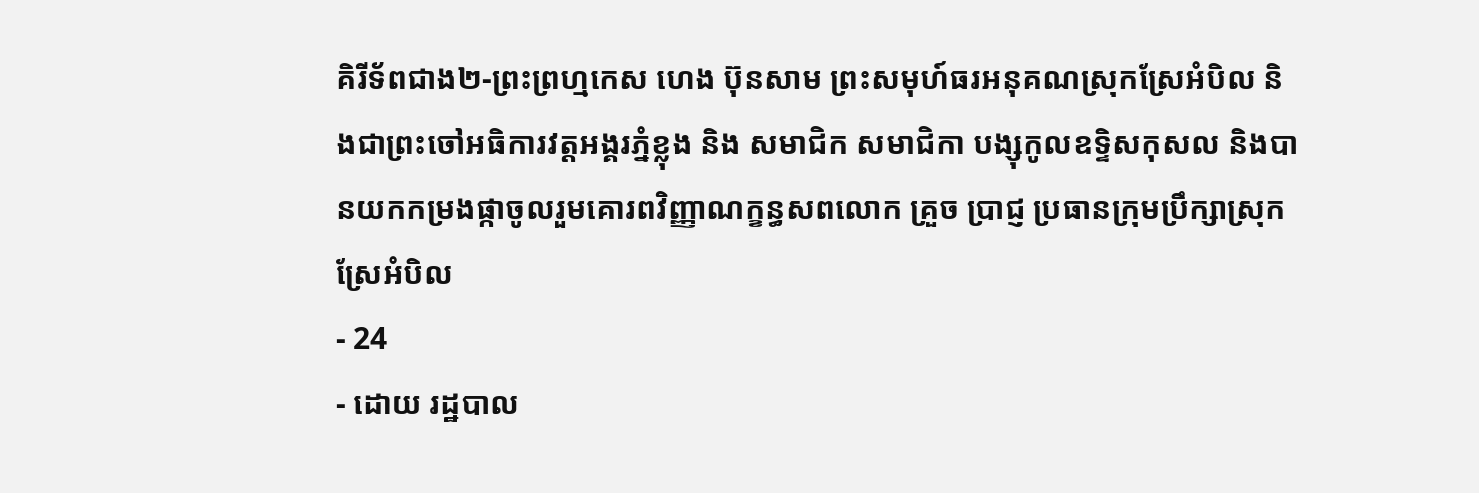គិរីទ័ពជាង២-ព្រះព្រហ្មកេស ហេង ប៊ុនសាម ព្រះសមុហ៍ធរអនុគណស្រុកស្រែអំបិល និងជាព្រះចៅអធិការវត្តអង្គរភ្នំខ្លុង និង សមាជិក សមាជិកា បង្សុកូលឧទ្ទិសកុសល និងបានយកកម្រងផ្កាចូលរួមគោរពវិញ្ញាណក្ខន្ធសពលោក គ្រួច ប្រាជ្ញ ប្រធានក្រុមប្រឹក្សាស្រុកស្រែអំបិល
- 24
- ដោយ រដ្ឋបាល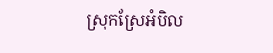ស្រុកស្រែអំបិល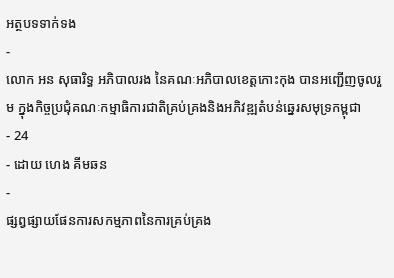អត្ថបទទាក់ទង
-
លោក អន សុធារិទ្ធ អភិបាលរង នៃគណៈអភិបាលខេត្តកោះកុង បានអញ្ជើញចូលរួម ក្នុងកិច្ចប្រជុំគណៈកម្មាធិការជាតិគ្រប់គ្រងនិងអភិវឌ្ឍតំបន់ឆ្នេរសមុទ្រកម្ពុជា
- 24
- ដោយ ហេង គីមឆន
-
ផ្សព្វផ្សាយផែនការសកម្មភាពនៃការគ្រប់គ្រង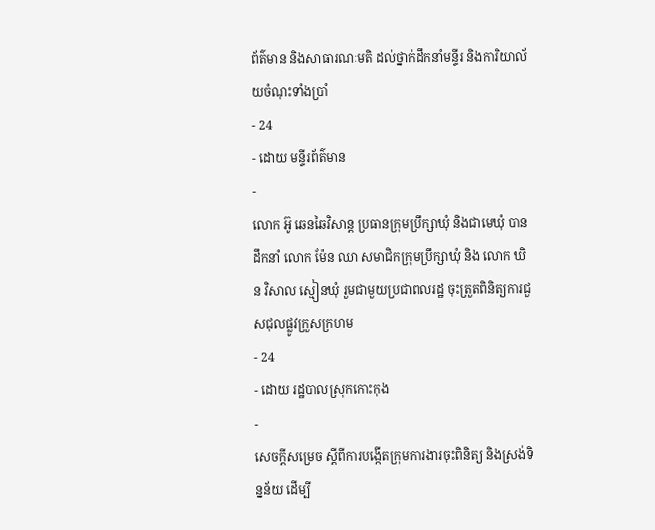ព័ត៌មាន និងសាធារណៈមតិ ដល់ថ្នាក់ដឹកនាំមន្ទីរ និងការិយាល័យចំណុះទាំងប្រាំ
- 24
- ដោយ មន្ទីរព័ត៌មាន
-
លោក អ៊ូ ឆេនឆៃវិសាន្ដ ប្រធានក្រុមប្រឹក្សាឃុំ និងជាមេឃុំ បានដឹកនាំ លោក ម៉ែន ឈា សមាជិកក្រុមប្រឹក្សាឃុំ និង លោក ឃិន វិសាល ស្មៀនឃុំ រួមជាមួយប្រជាពលរដ្ឋ ចុះត្រួតពិនិត្យការជួសជុលផ្លូវក្រួសក្រហម
- 24
- ដោយ រដ្ឋបាលស្រុកកោះកុង
-
សេចក្តីសម្រេច ស្តីពីការបង្កើតក្រុមការងារចុះពិនិត្យ និងស្រង់ទិន្នន័យ ដើម្បី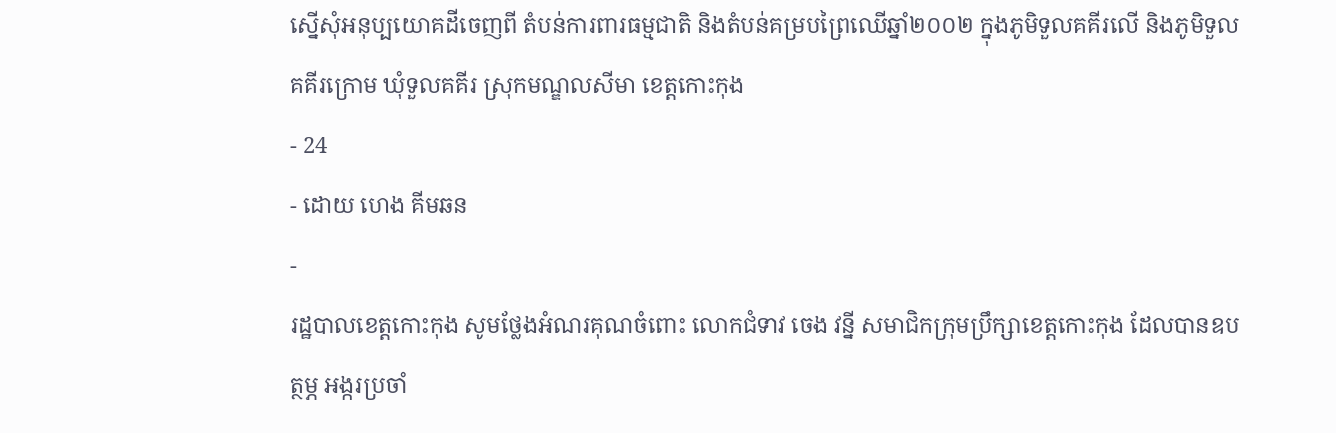ស្នើសុំអនុប្បយោគដីចេញពី តំបន់ការពារធម្មជាតិ និងតំបន់គម្របព្រៃឈើឆ្នាំ២០០២ ក្នុងភូមិទួលគគីរលើ និងភូមិទួលគគីរក្រោម ឃុំទួលគគីរ ស្រុកមណ្ឌលសីមា ខេត្តកោះកុង
- 24
- ដោយ ហេង គីមឆន
-
រដ្ឋបាលខេត្តកោះកុង សូមថ្លែងអំណរគុណចំពោះ លោកជំទាវ ចេង វន្នី សមាជិកក្រុមប្រឹក្សាខេត្តកោះកុង ដែលបានឧបត្ថម្ភ អង្ករប្រចាំ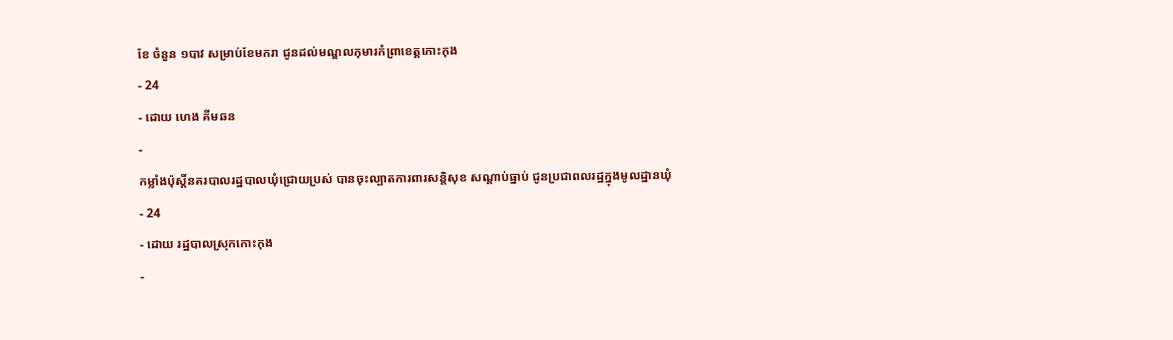ខែ ចំនួន ១បាវ សម្រាប់ខែមករា ជូនដល់មណ្ឌលកុមារកំព្រាខេត្តកោះកុង
- 24
- ដោយ ហេង គីមឆន
-
កម្លាំងប៉ុស្តិ៍នគរបាលរដ្ឋបាលឃុំជ្រោយប្រស់ បានចុះល្បាតការពារសន្តិសុខ សណ្តាប់ធ្នាប់ ជូនប្រជាពលរដ្ឋក្នុងមូលដ្ឋានឃុំ
- 24
- ដោយ រដ្ឋបាលស្រុកកោះកុង
-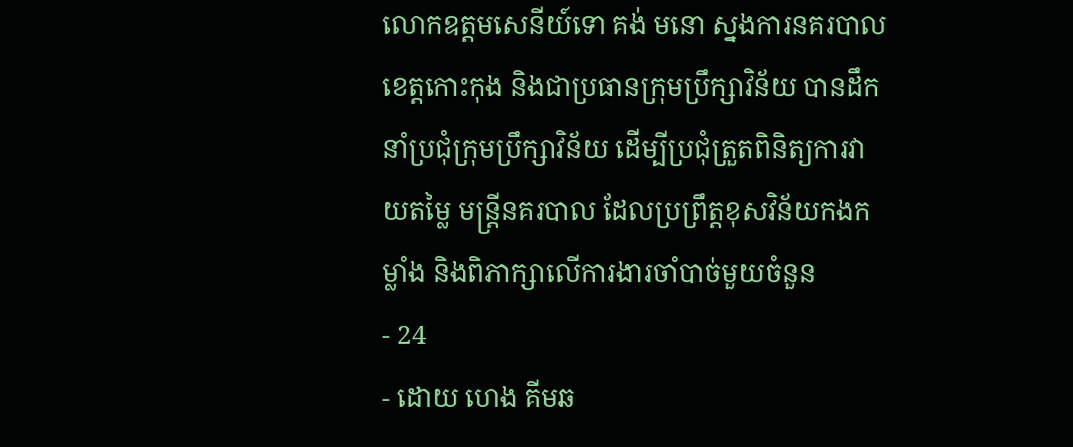លោកឧត្តមសេនីយ៍ទោ គង់ មនោ ស្នងការនគរបាលខេត្តកោះកុង និងជាប្រធានក្រុមប្រឹក្សាវិន័យ បានដឹកនាំប្រជុំក្រុមប្រឹក្សាវិន័យ ដើម្បីប្រជុំត្រួតពិនិត្យការវាយតម្លៃ មន្ត្រីនគរបាល ដែលប្រព្រឹត្តខុសវិន័យកងកម្លាំង និងពិភាក្សាលើការងារចាំបាច់មួយចំនួន
- 24
- ដោយ ហេង គីមឆ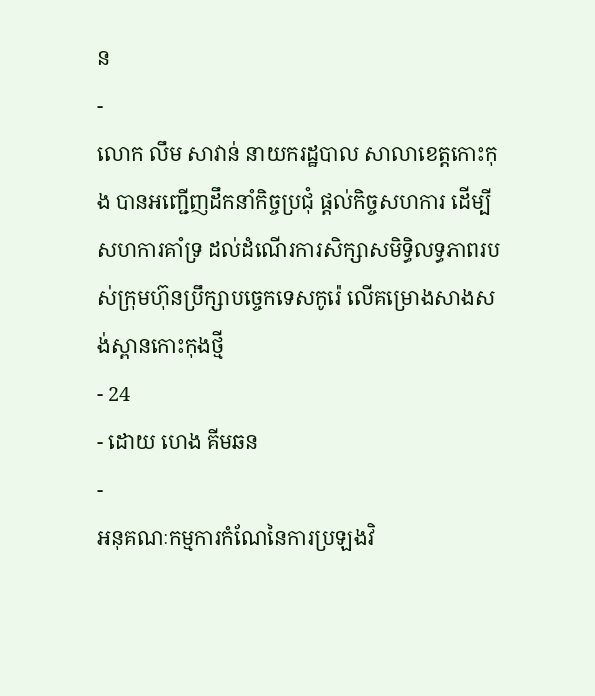ន
-
លោក លឹម សាវាន់ នាយករដ្ឋបាល សាលាខេត្តកោះកុង បានអញ្ជើញដឹកនាំកិច្ចប្រជុំ ផ្តល់កិច្ចសហការ ដើម្បីសហការគាំទ្រ ដល់ដំណើរការសិក្សាសមិទ្ធិលទ្ធភាពរបស់ក្រុមហ៊ុនប្រឹក្សាបច្ចេកទេសកូរ៉េ លើគម្រោងសាងសង់ស្ពានកោះកុងថ្មី
- 24
- ដោយ ហេង គីមឆន
-
អនុគណៈកម្មការកំណែនៃការប្រឡងវិ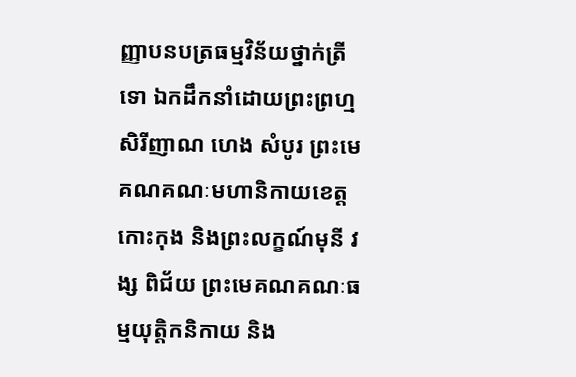ញ្ញាបនបត្រធម្មវិន័យថ្នាក់ត្រី ទោ ឯកដឹកនាំដោយព្រះព្រហ្មសិរីញាណ ហេង សំបូរ ព្រះមេគណគណៈមហានិកាយខេត្តកោះកុង និងព្រះលក្ខណ៍មុនី វង្ស ពិជ័យ ព្រះមេគណគណៈធម្មយុត្តិកនិកាយ និង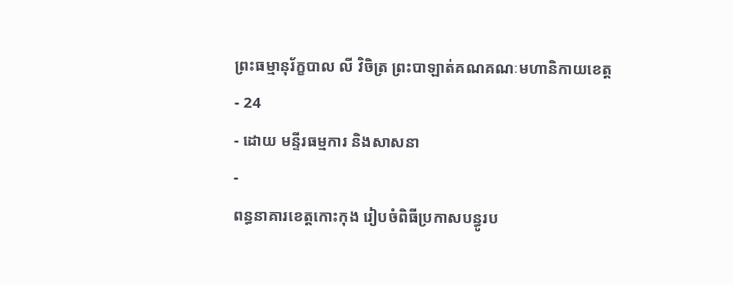ព្រះធម្មានុរ័ក្ខបាល លី វិចិត្រ ព្រះបាឡាត់គណគណៈមហានិកាយខេត្ត
- 24
- ដោយ មន្ទីរធម្មការ និងសាសនា
-
ពន្ធនាគារខេត្តកោះកុង រៀបចំពិធីប្រកាសបន្ធូរប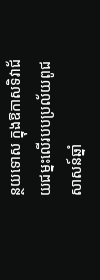ន្ថយទោស ក្នុងឱកាសទិវាជ័យជម្នះលើរបបប្រល័យពូជសាសន៍ឆ្នាំ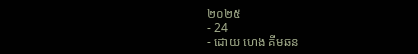២០២៥
- 24
- ដោយ ហេង គីមឆន